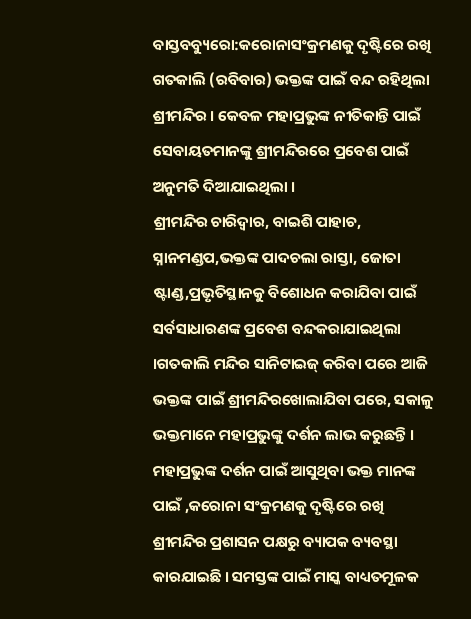ବାସ୍ତବବ୍ୟୁରୋ:କରୋନାସଂକ୍ରମଣକୁ ଦୃଷ୍ଟିରେ ରଖି ଗତକାଲି (ରବିବାର) ଭକ୍ତଙ୍କ ପାଇଁ ବନ୍ଦ ରହିଥିଲା ଶ୍ରୀମନ୍ଦିର । କେବଳ ମହାପ୍ରଭୁଙ୍କ ନୀତିକାନ୍ତି ପାଇଁ ସେବାୟତମାନଙ୍କୁ ଶ୍ରୀମନ୍ଦିରରେ ପ୍ରବେଶ ପାଇଁ ଅନୁମତି ଦିଆଯାଇଥିଲା ।
ଶ୍ରୀମନ୍ଦିର ଚାରିଦ୍ୱାର, ବାଇଶି ପାହାଚ, ସ୍ନାନମଣ୍ଡପ,ଭକ୍ତଙ୍କ ପାଦଚଲା ରାସ୍ତା, ଜୋତା ଷ୍ଟାଣ୍ଡ,ପ୍ରଭୃତିସ୍ଥାନକୁ ବିଶୋଧନ କରାଯିବା ପାଇଁ ସର୍ବସାଧାରଣଙ୍କ ପ୍ରବେଶ ବନ୍ଦକରାଯାଇଥିଲା ।ଗତକାଲି ମନ୍ଦିର ସାନିଟାଇଜ୍ କରିବା ପରେ ଆଜି ଭକ୍ତଙ୍କ ପାଇଁ ଶ୍ରୀମନ୍ଦିରଖୋଲାଯିବା ପରେ, ସକାଳୁ ଭକ୍ତମାନେ ମହାପ୍ରଭୁଙ୍କୁ ଦର୍ଶନ ଲାଭ କରୁଛନ୍ତି ।
ମହାପ୍ରଭୁଙ୍କ ଦର୍ଶନ ପାଇଁ ଆସୁଥିବା ଭକ୍ତ ମାନଙ୍କ ପାଇଁ ,କରୋନା ସଂକ୍ରମଣକୁ ଦୃଷ୍ଟିରେ ରଖି ଶ୍ରୀମନ୍ଦିର ପ୍ରଶାସନ ପକ୍ଷରୁ ବ୍ୟାପକ ବ୍ୟବସ୍ଥା କାରଯାଇଛି । ସମସ୍ତଙ୍କ ପାଇଁ ମାସ୍କ ବାଧ୍ୟତମୂଳକ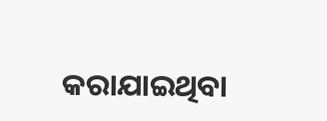କରାଯାଇଥିବା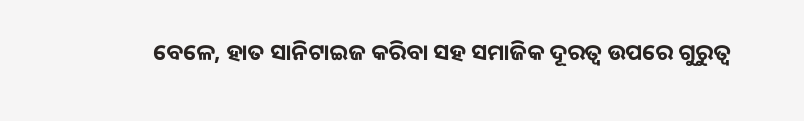ବେଳେ, ହାତ ସାନିଟାଇଜ କରିବା ସହ ସମାଜିକ ଦୂରତ୍ବ ଉପରେ ଗୁରୁତ୍ୱ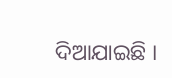ଦିଆଯାଇଛି ।